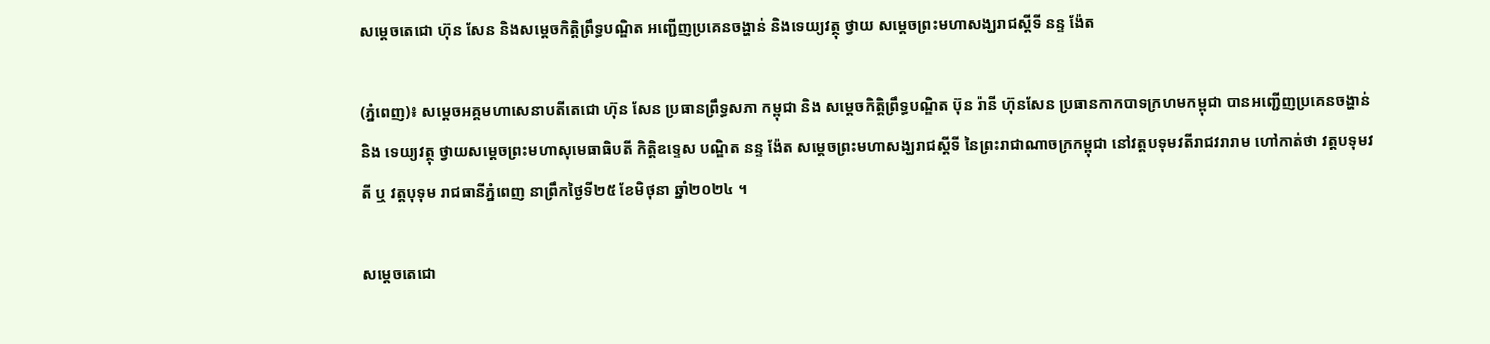សម្តេចតេជោ ហ៊ុន សែន និងសម្ដេចកិត្តិព្រឹទ្ធបណ្ឌិត អញ្ជើញប្រគេនចង្ហាន់ និងទេយ្យវត្ថុ ថ្វាយ សម្តេចព្រះមហាសង្ឃរាជស្តីទី នន្ទ ង៉ែត

(ភ្នំពេញ)៖ សម្តេចអគ្គមហាសេនាបតីតេជោ ហ៊ុន សែន ប្រធានព្រឹទ្ធសភា កម្ពុជា និង សម្ដេចកិត្តិព្រឹទ្ធបណ្ឌិត ប៊ុន រ៉ានី ហ៊ុនសែន ប្រធានកាកបាទក្រហមកម្ពុជា បានអញ្ជើញប្រគេនចង្ហាន់ និង ទេយ្យវត្ថុ ថ្វាយសម្តេចព្រះមហាសុមេធាធិបតី កិត្តិឧទ្ទេស បណ្ឌិត នន្ទ ង៉ែត សម្តេចព្រះមហាសង្ឃរាជស្តីទី នៃព្រះរាជាណាចក្រកម្ពុជា នៅវត្តបទុមវតីរាជវរារាម ហៅកាត់ថា វត្តបទុមវតី ឬ វត្តបុទុម រាជធានីភ្នំពេញ នាព្រឹកថ្ងៃទី២៥ ខែមិថុនា ឆ្នាំ២០២៤ ។

សម្តេចតេជោ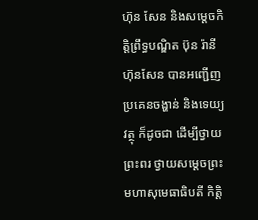ហ៊ុន សែន និងសម្ដេចកិត្តិព្រឹទ្ធបណ្ឌិត ប៊ុន រ៉ានី ហ៊ុនសែន បានអញ្ជើញប្រគេនចង្ហាន់ និងទេយ្យវត្ថុ ក៏ដូចជា ដើម្បីថ្វាយព្រះពរ ថ្វាយសម្តេចព្រះមហាសុមេធាធិបតី កិត្តិ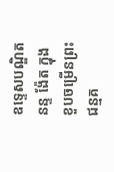ឧទ្ទេសបណ្ឌិត នន្ទ ង៉ែត ក្នុងខួបចម្រើនព្រះជន្មគ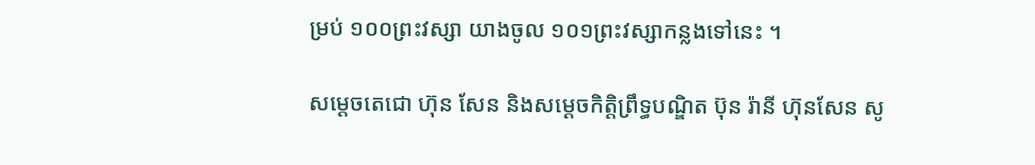ម្រប់ ១០០ព្រះវស្សា យាងចូល ១០១ព្រះវស្សាកន្លងទៅនេះ ។

សម្តេចតេជោ ហ៊ុន សែន និងសម្ដេចកិត្តិព្រឹទ្ធបណ្ឌិត ប៊ុន រ៉ានី ហ៊ុនសែន សូ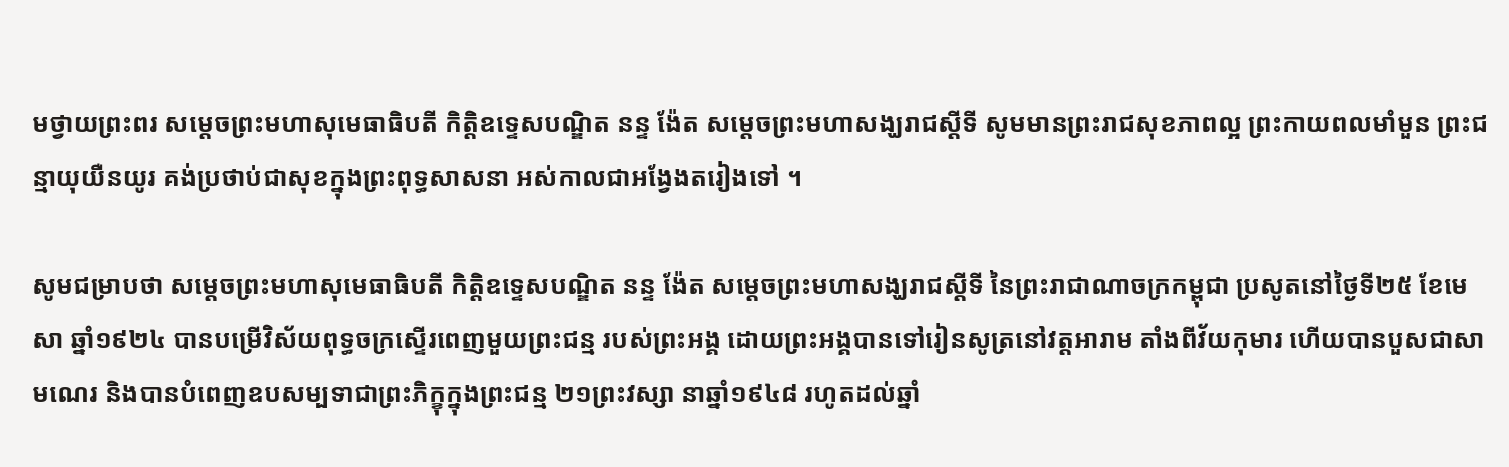មថ្វាយព្រះពរ សម្តេចព្រះមហាសុមេធាធិបតី កិត្តិឧទ្ទេសបណ្ឌិត នន្ទ ង៉ែត សម្តេចព្រះមហាសង្ឃរាជស្តីទី សូមមានព្រះរាជសុខភាពល្អ ព្រះកាយពលមាំមួន ព្រះជន្មាយុយឺនយូរ គង់ប្រថាប់ជាសុខក្នុងព្រះពុទ្ធសាសនា អស់កាលជាអង្វែងតរៀងទៅ ។

សូមជម្រាបថា សម្តេចព្រះមហាសុមេធាធិបតី កិត្តិឧទេ្ទសបណ្ឌិត នន្ទ ង៉ែត សម្ដេចព្រះមហាសង្ឃរាជស្ដីទី នៃព្រះរាជាណាចក្រកម្ពុជា ប្រសូតនៅថ្ងៃទី២៥ ខែមេសា ឆ្នាំ១៩២៤ បានបម្រើវិស័យពុទ្ធចក្រស្ទើរពេញមួយព្រះជន្ម របស់ព្រះអង្គ ដោយព្រះអង្គបានទៅរៀនសូត្រនៅវត្តអារាម តាំងពីវ័យកុមារ ហើយបានបួសជាសាមណេរ និងបានបំពេញឧបសម្បទាជាព្រះភិក្ខុក្នុងព្រះជន្ម ២១ព្រះវស្សា នាឆ្នាំ១៩៤៨ រហូតដល់ឆ្នាំ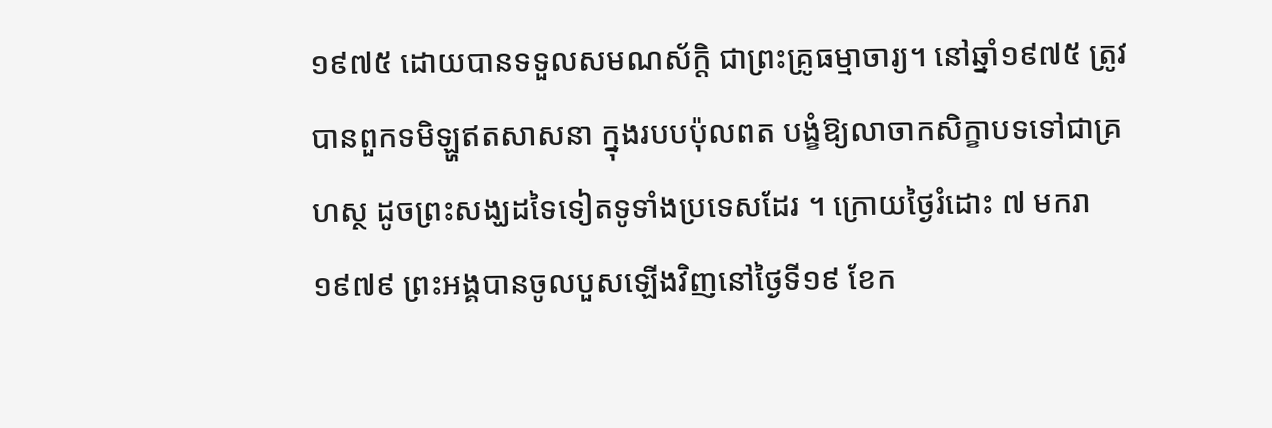១៩៧៥ ដោយបានទទួលសមណស័កិ្ត ជាព្រះគ្រូធម្មាចារ្យ។ នៅឆ្នាំ១៩៧៥ ត្រូវបានពួកទមិឡ្ហឥតសាសនា ក្នុងរបបប៉ុលពត បង្ខំឱ្យលាចាកសិក្ខាបទទៅជាគ្រហស្ថ ដូចព្រះសង្ឃដទៃទៀតទូទាំងប្រទេសដែរ ។ ក្រោយថ្ងៃរំដោះ ៧ មករា ១៩៧៩ ព្រះអង្គបានចូលបួសឡើងវិញនៅថ្ងៃទី១៩ ខែក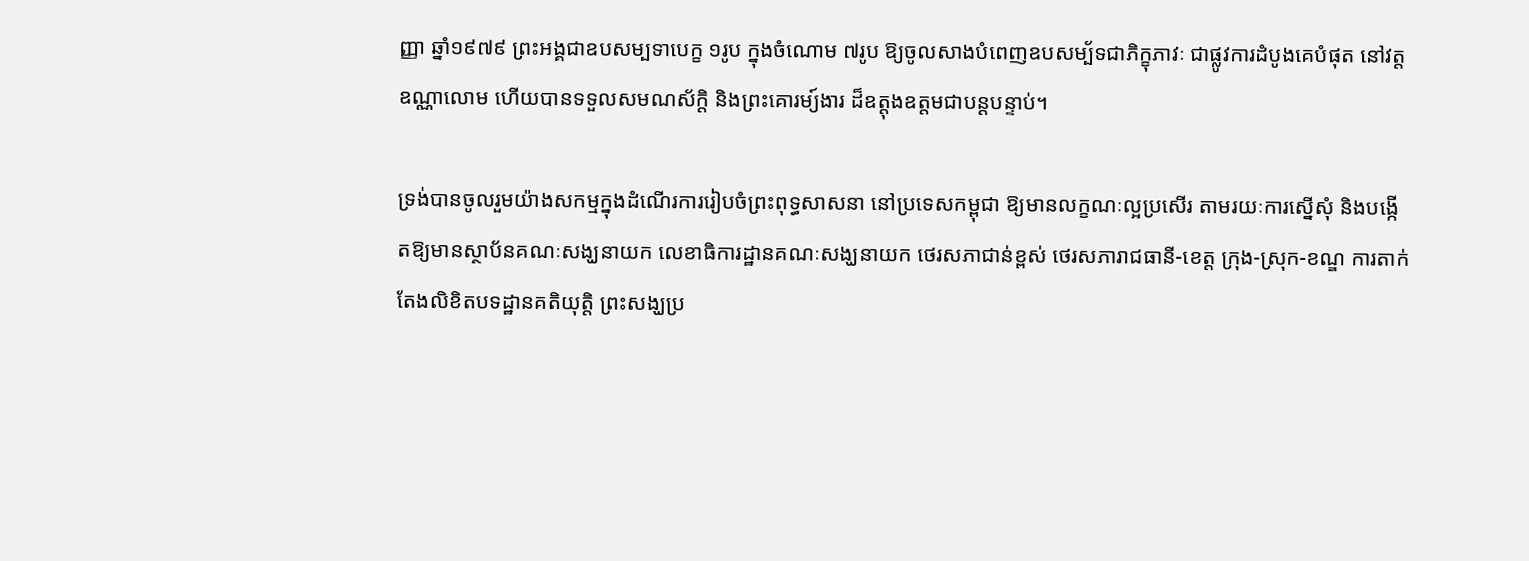ញ្ញា ឆ្នាំ១៩៧៩ ព្រះអង្គជាឧបសម្បទាបេក្ខ ១រូប ក្នុងចំណោម ៧រូប ឱ្យចូលសាងបំពេញឧបសម្ប័ទជាភិក្ខុភាវៈ ជាផ្លូវការដំបូងគេបំផុត នៅវត្តឧណ្ណាលោម ហើយបានទទួលសមណស័ក្តិ និងព្រះគោរម្យ៍ងារ ដ៏ឧត្តុងឧត្តមជាបន្តបន្ទាប់។

ទ្រង់បានចូលរួមយ៉ាងសកម្មក្នុងដំណើរការរៀបចំព្រះពុទ្ធសាសនា នៅប្រទេសកម្ពុជា ឱ្យមានលក្ខណៈល្អប្រសើរ តាមរយៈការស្នើសុំ និងបង្កើតឱ្យមានស្ថាប័នគណៈសង្ឃនាយក លេខាធិការដ្ឋានគណៈសង្ឃនាយក ថេរសភាជាន់ខ្ពស់ ថេរសភារាជធានី-ខេត្ត ក្រុង-ស្រុក-ខណ្ឌ ការតាក់តែងលិខិតបទដ្ឋានគតិយុត្តិ ព្រះសង្ឃប្រ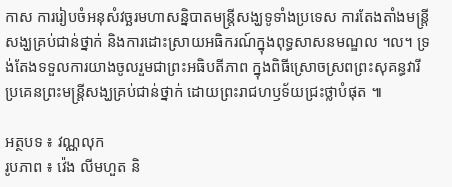កាស ការរៀបចំអនុសំវច្ឆរមហាសន្និបាតមន្ត្រីសង្ឃទូទាំងប្រទេស ការតែងតាំងមន្ត្រីសង្ឃគ្រប់ជាន់ថ្នាក់ និងការដោះស្រាយអធិករណ៍ក្នុងពុទ្ធសាសនមណ្ឌល ។ល។ ទ្រង់តែងទទួលការយាងចូលរួមជាព្រះអធិបតីភាព ក្នុងពិធីស្រោចស្រពព្រះសុគន្ធវារីប្រគេនព្រះមន្ត្រីសង្ឃគ្រប់ជាន់ថ្នាក់ ដោយព្រះរាជហឫទ័យជ្រះថ្លាបំផុត ៕

អត្ថបទ ៖ វណ្ណលុក
រូបភាព ៖ វ៉េង លីមហួត និ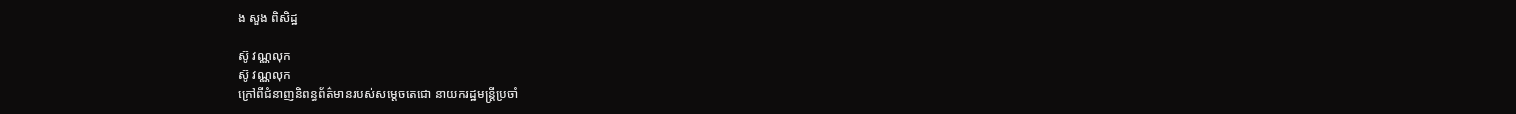ង សួង ពិសិដ្ឋ

ស៊ូ វណ្ណលុក
ស៊ូ វណ្ណលុក
ក្រៅពីជំនាញនិពន្ធព័ត៌មានរបស់សម្ដេចតេជោ នាយករដ្ឋមន្ត្រីប្រចាំ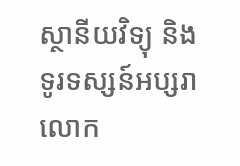ស្ថានីយវិទ្យុ និងទូរទស្សន៍អប្សរា លោក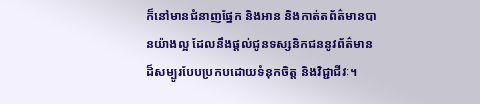ក៏នៅមានជំនាញផ្នែក និងអាន និងកាត់តព័ត៌មានបានយ៉ាងល្អ ដែលនឹងផ្ដល់ជូនទស្សនិកជននូវព័ត៌មានដ៏សម្បូរបែបប្រកបដោយទំនុកចិត្ត និងវិជ្ជាជីវៈ។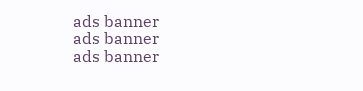ads banner
ads banner
ads banner